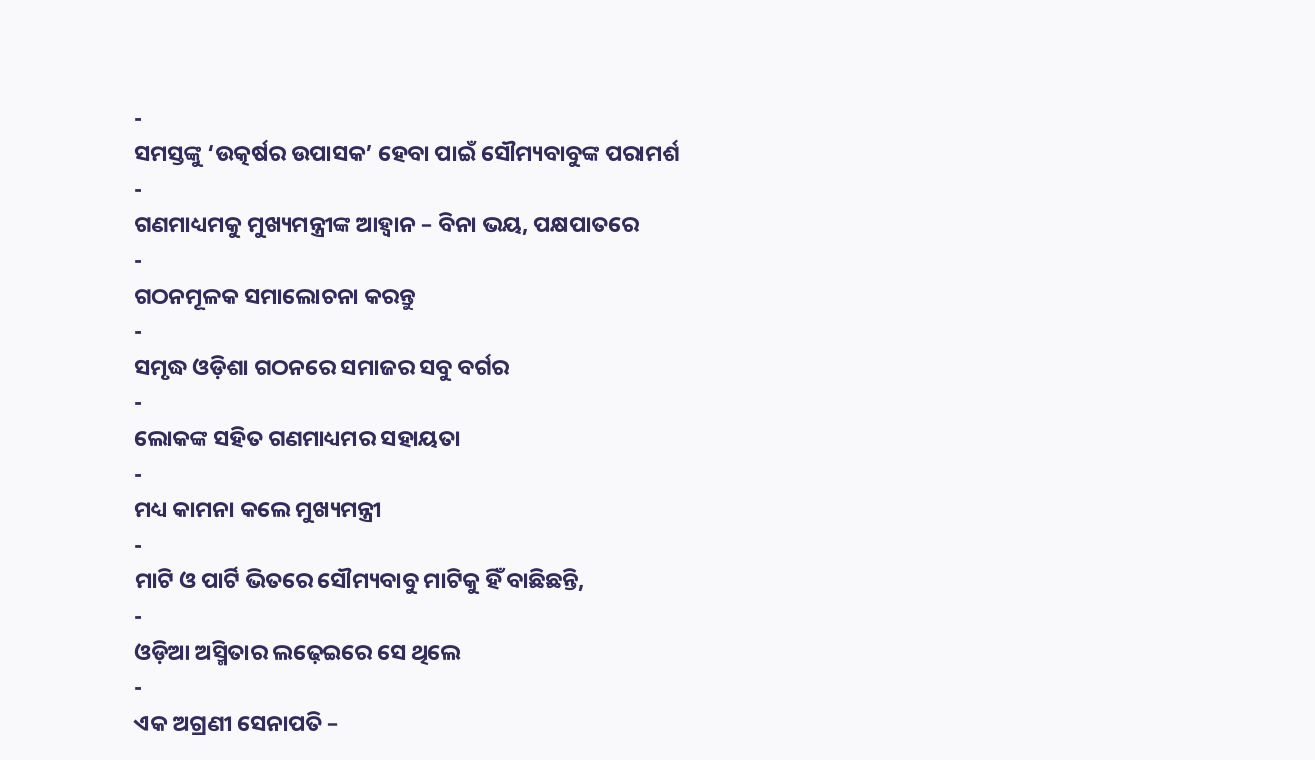-
ସମସ୍ତଙ୍କୁ ‘ଉତ୍କର୍ଷର ଉପାସକ’ ହେବା ପାଇଁ ସୌମ୍ୟବାବୁଙ୍କ ପରାମର୍ଶ
-
ଗଣମାଧ୍ୟମକୁ ମୁଖ୍ୟମନ୍ତ୍ରୀଙ୍କ ଆହ୍ୱାନ – ବିନା ଭୟ, ପକ୍ଷପାତରେ
-
ଗଠନମୂଳକ ସମାଲୋଚନା କରନ୍ତୁ
-
ସମୃଦ୍ଧ ଓଡ଼ିଶା ଗଠନରେ ସମାଜର ସବୁ ବର୍ଗର
-
ଲୋକଙ୍କ ସହିତ ଗଣମାଧ୍ୟମର ସହାୟତା
-
ମଧ୍ୟ କାମନା କଲେ ମୁଖ୍ୟମନ୍ତ୍ରୀ
-
ମାଟି ଓ ପାର୍ଟି ଭିତରେ ସୌମ୍ୟବାବୁ ମାଟିକୁ ହିଁ ବାଛିଛନ୍ତି,
-
ଓଡ଼ିଆ ଅସ୍ମିତାର ଲଢ଼େଇରେ ସେ ଥିଲେ
-
ଏକ ଅଗ୍ରଣୀ ସେନାପତି –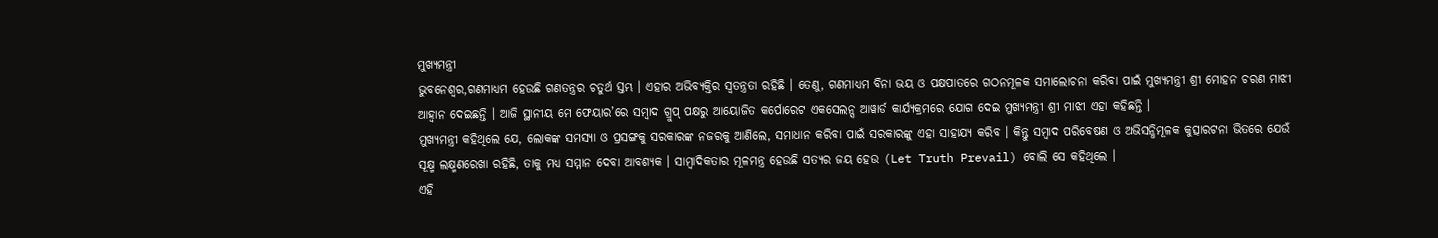ମୁଖ୍ୟମନ୍ତ୍ରୀ
ଭୁବନେଶ୍ୱର,ଗଣମାଧ୍ୟମ ହେଉଛି ଗଣତନ୍ତ୍ରର ଚତୁର୍ଥ ସ୍ତମ୍ଭ । ଏହାର ଅଭିବ୍ୟକ୍ତିର ସ୍ୱତନ୍ତ୍ରତା ରହିଛି । ତେଣୁ, ଗଣମାଧ୍ୟମ ବିନା ଭୟ ଓ ପକ୍ଷପାତରେ ଗଠନମୂଳକ ସମାଲୋଚନା କରିବା ପାଇଁ ମୁଖ୍ୟମନ୍ତ୍ରୀ ଶ୍ରୀ ମୋହନ ଚରଣ ମାଝୀ ଆହ୍ୱାନ ଦେଇଛନ୍ତି । ଆଜି ସ୍ଥାନୀୟ ମେ ଫେୟାର’ରେ ସମ୍ୱାଦ ଗ୍ରୁପ୍ ପକ୍ଷରୁ ଆୟୋଜିତ କର୍ପୋରେଟ ଏକସେଲନ୍ସ ଆୱାର୍ଡ କାର୍ଯ୍ୟକ୍ରମରେ ଯୋଗ ଦେଇ ମୁଖ୍ୟମନ୍ତ୍ରୀ ଶ୍ରୀ ମାଝୀ ଏହା କହିଛନ୍ତି ।
ମୁଖ୍ୟମନ୍ତ୍ରୀ କହିଥିଲେ ଯେ, ଲୋକଙ୍କ ସମସ୍ୟା ଓ ପ୍ରସଙ୍ଗକୁ ସରକାରଙ୍କ ନଜରକୁ ଆଣିଲେ, ସମାଧାନ କରିବା ପାଇଁ ସରକାରଙ୍କୁ ଏହା ସାହାଯ୍ୟ କରିବ । କିନ୍ତୁ ସମ୍ୱାଦ ପରିବେଷଣ ଓ ଅଭିସନ୍ଧିମୂଳକ କୁତ୍ସାରଟନା ଭିତରେ ଯେଉଁ ସୂକ୍ଷ୍ମ ଲକ୍ଷ୍ମଣରେଖା ରହିଛି, ତାକୁ ମଧ୍ୟ ସମ୍ମାନ ଦେବା ଆବଶ୍ୟକ । ସାମ୍ୱାଦିକତାର ମୂଳମନ୍ତ୍ର ହେଉଛି ସତ୍ୟର ଜୟ ହେଉ (Let Truth Prevail) ବୋଲି ସେ କହିଥିଲେ ।
ଏହି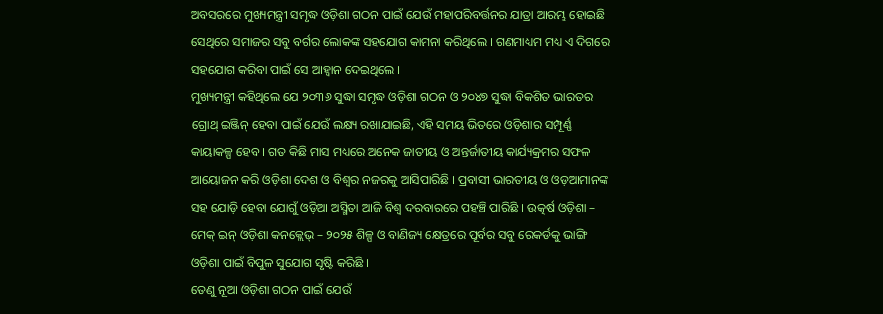ଅବସରରେ ମୁଖ୍ୟମନ୍ତ୍ରୀ ସମୃଦ୍ଧ ଓଡ଼ିଶା ଗଠନ ପାଇଁ ଯେଉଁ ମହାପରିବର୍ତ୍ତନର ଯାତ୍ରା ଆରମ୍ଭ ହୋଇଛି ସେଥିରେ ସମାଜର ସବୁ ବର୍ଗର ଲୋକଙ୍କ ସହଯୋଗ କାମନା କରିଥିଲେ । ଗଣମାଧ୍ୟମ ମଧ୍ୟ ଏ ଦିଗରେ ସହଯୋଗ କରିବା ପାଇଁ ସେ ଆହ୍ୱାନ ଦେଇଥିଲେ ।
ମୁଖ୍ୟମନ୍ତ୍ରୀ କହିଥିଲେ ଯେ ୨୦୩୬ ସୁଦ୍ଧା ସମୃଦ୍ଧ ଓଡ଼ିଶା ଗଠନ ଓ ୨୦୪୭ ସୁଦ୍ଧା ବିକଶିତ ଭାରତର ଗ୍ରୋଥ୍ ଇଞ୍ଜିନ୍ ହେବା ପାଇଁ ଯେଉଁ ଲକ୍ଷ୍ୟ ରଖାଯାଇଛି, ଏହି ସମୟ ଭିତରେ ଓଡ଼ିଶାର ସମ୍ପୂର୍ଣ୍ଣ କାୟାକଳ୍ପ ହେବ । ଗତ କିଛି ମାସ ମଧ୍ୟରେ ଅନେକ ଜାତୀୟ ଓ ଅନ୍ତର୍ଜାତୀୟ କାର୍ଯ୍ୟକ୍ରମର ସଫଳ ଆୟୋଜନ କରି ଓଡ଼ିଶା ଦେଶ ଓ ବିଶ୍ୱର ନଜରକୁ ଆସିପାରିଛି । ପ୍ରବାସୀ ଭାରତୀୟ ଓ ଓଡ଼ଆମାନଙ୍କ ସହ ଯୋଡ଼ି ହେବା ଯୋଗୁଁ ଓଡ଼ିଆ ଅସ୍ମିତା ଆଜି ବିଶ୍ୱ ଦରବାରରେ ପହଞ୍ଚି ପାରିଛି । ଉତ୍କର୍ଷ ଓଡ଼ିଶା – ମେକ୍ ଇନ୍ ଓଡ଼ିଶା କନକ୍ଲେଭ୍ – ୨୦୨୫ ଶିଳ୍ପ ଓ ବାଣିଜ୍ୟ କ୍ଷେତ୍ରରେ ପୂର୍ବର ସବୁ ରେକର୍ଡକୁ ଭାଙ୍ଗି ଓଡ଼ିଶା ପାଇଁ ବିପୁଳ ସୁଯୋଗ ସୃଷ୍ଟି କରିଛି ।
ତେଣୁ ନୂଆ ଓଡ଼ିଶା ଗଠନ ପାଇଁ ଯେଉଁ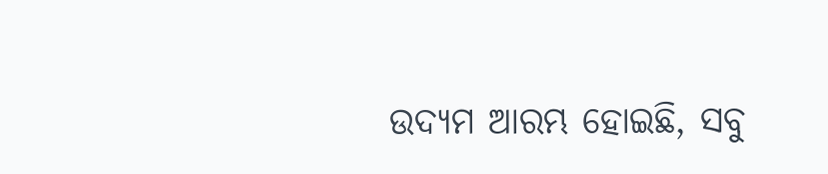ଉଦ୍ୟମ ଆରମ୍ଭ ହୋଇଛି, ସବୁ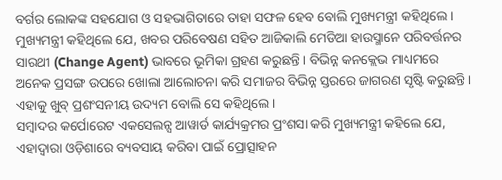ବର୍ଗର ଲୋକଙ୍କ ସହଯୋଗ ଓ ସହଭାଗିତାରେ ତାହା ସଫଳ ହେବ ବୋଲି ମୁଖ୍ୟମନ୍ତ୍ରୀ କହିଥିଲେ ।
ମୁଖ୍ୟମନ୍ତ୍ରୀ କହିଥିଲେ ଯେ, ଖବର ପରିବେଷଣ ସହିତ ଆଜିକାଲି ମେଡିଆ ହାଉସ୍ମାନେ ପରିବର୍ତ୍ତନର ସାରଥୀ (Change Agent) ଭାବରେ ଭୂମିକା ଗ୍ରହଣ କରୁଛନ୍ତି । ବିଭିନ୍ନ କନକ୍ଲେଭ ମାଧ୍ୟମରେ ଅନେକ ପ୍ରସଙ୍ଗ ଉପରେ ଖୋଲା ଆଲୋଚନା କରି ସମାଜର ବିଭିନ୍ନ ସ୍ତରରେ ଜାଗରଣ ସୃଷ୍ଟି କରୁଛନ୍ତି । ଏହାକୁ ଖୁବ୍ ପ୍ରଶଂସନୀୟ ଉଦ୍ୟମ ବୋଲି ସେ କହିଥିଲେ ।
ସମ୍ୱାଦର କର୍ପୋରେଟ ଏକସେଲନ୍ସ ଆୱାର୍ଡ କାର୍ଯ୍ୟକ୍ରମର ପ୍ରଂଶସା କରି ମୁଖ୍ୟମନ୍ତ୍ରୀ କହିଲେ ଯେ, ଏହାଦ୍ୱାରା ଓଡ଼ିଶାରେ ବ୍ୟବସାୟ କରିବା ପାଇଁ ପ୍ରୋତ୍ସାହନ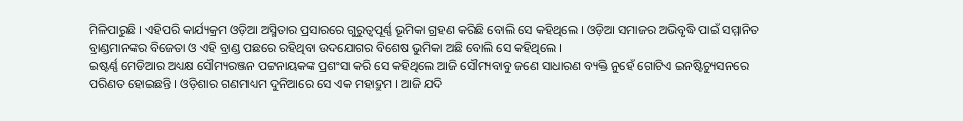ମିଳିପାରୁଛି । ଏହିପରି କାର୍ଯ୍ୟକ୍ରମ ଓଡ଼ିଆ ଅସ୍ମିତାର ପ୍ରସାରରେ ଗୁରୁତ୍ୱପୂର୍ଣ୍ଣ ଭୂମିକା ଗ୍ରହଣ କରିଛି ବୋଲି ସେ କହିଥିଲେ । ଓଡ଼ିଆ ସମାଜର ଅଭିବୃଦ୍ଧି ପାଇଁ ସମ୍ମାନିତ ବ୍ରାଣ୍ଡମାନଙ୍କର ବିଜେତା ଓ ଏହି ବ୍ରାଣ୍ଡ ପଛରେ ରହିଥିବା ଉଦଯୋଗର ବିଶେଷ ଭୁମିକା ଅଛି ବୋଲି ସେ କହିଥିଲେ ।
ଇଷ୍ଟର୍ଣ୍ଣ ମେଡିଆର ଅଧ୍ୟକ୍ଷ ସୌମ୍ୟରଞ୍ଜନ ପଟ୍ଟନାୟକଙ୍କ ପ୍ରଶଂସା କରି ସେ କହିଥିଲେ ଆଜି ସୌମ୍ୟବାବୁ ଜଣେ ସାଧାରଣ ବ୍ୟକ୍ତି ନୁହେଁ ଗୋଟିଏ ଇନଷ୍ଟିଚ୍ୟୁସନରେ ପରିଣତ ହୋଇଛନ୍ତି । ଓଡ଼ିଶାର ଗଣମାଧ୍ୟମ ଦୁନିଆରେ ସେ ଏକ ମହାଦ୍ରୁମ । ଆଜି ଯଦି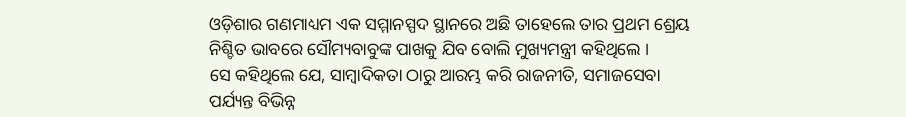ଓଡ଼ିଶାର ଗଣମାଧ୍ୟମ ଏକ ସମ୍ମାନସ୍ପଦ ସ୍ଥାନରେ ଅଛି ତାହେଲେ ତାର ପ୍ରଥମ ଶ୍ରେୟ ନିଶ୍ଚିତ ଭାବରେ ସୌମ୍ୟବାବୁଙ୍କ ପାଖକୁ ଯିବ ବୋଲି ମୁଖ୍ୟମନ୍ତ୍ରୀ କହିଥିଲେ ।
ସେ କହିଥିଲେ ଯେ, ସାମ୍ୱାଦିକତା ଠାରୁ ଆରମ୍ଭ କରି ରାଜନୀତି, ସମାଜସେବା ପର୍ଯ୍ୟନ୍ତ ବିଭିନ୍ନ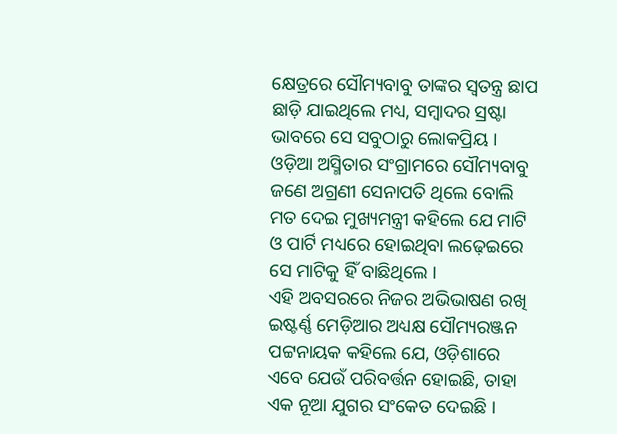କ୍ଷେତ୍ରରେ ସୌମ୍ୟବାବୁ ତାଙ୍କର ସ୍ୱତନ୍ତ୍ର ଛାପ ଛାଡ଼ି ଯାଇଥିଲେ ମଧ୍ୟ, ସମ୍ୱାଦର ସ୍ରଷ୍ଟା ଭାବରେ ସେ ସବୁଠାରୁ ଲୋକପ୍ରିୟ । ଓଡ଼ିଆ ଅସ୍ମିତାର ସଂଗ୍ରାମରେ ସୌମ୍ୟବାବୁ ଜଣେ ଅଗ୍ରଣୀ ସେନାପତି ଥିଲେ ବୋଲି ମତ ଦେଇ ମୁଖ୍ୟମନ୍ତ୍ରୀ କହିଲେ ଯେ ମାଟି ଓ ପାର୍ଟି ମଧ୍ୟରେ ହୋଇଥିବା ଲଢ଼େଇରେ ସେ ମାଟିକୁ ହିଁ ବାଛିଥିଲେ ।
ଏହି ଅବସରରେ ନିଜର ଅଭିଭାଷଣ ରଖି ଇଷ୍ଟର୍ଣ୍ଣ ମେଡ଼ିଆର ଅଧ୍ୟକ୍ଷ ସୌମ୍ୟରଞ୍ଜନ ପଟ୍ଟନାୟକ କହିଲେ ଯେ, ଓଡ଼ିଶାରେ ଏବେ ଯେଉଁ ପରିବର୍ତ୍ତନ ହୋଇଛି, ତାହା ଏକ ନୂଆ ଯୁଗର ସଂକେତ ଦେଇଛି ।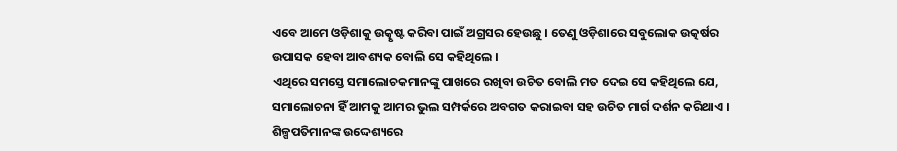ଏବେ ଆମେ ଓଡ଼ିଶାକୁ ଉତ୍କୃଷ୍ଟ କରିବା ପାଇଁ ଅଗ୍ରସର ହେଉଛୁ । ତେଣୁ ଓଡ଼ିଶାରେ ସବୁଲୋକ ଉତ୍କର୍ଷର ଉପାସକ ହେବା ଆବଶ୍ୟକ ବୋଲି ସେ କହିଥିଲେ ।
ଏଥିରେ ସମସ୍ତେ ସମାଲୋଚକମାନଙ୍କୁ ପାଖରେ ରଖିବା ଉଚିତ ବୋଲି ମତ ଦେଇ ସେ କହିଥିଲେ ଯେ, ସମାଲୋଚନା ହିଁ ଆମକୁ ଆମର ଭୁଲ ସମ୍ପର୍କରେ ଅବଗତ କରାଇବା ସହ ଉଚିତ ମାର୍ଗ ଦର୍ଶନ କରିଥାଏ ।
ଶିଳ୍ପପତିମାନଙ୍କ ଉଦ୍ଦେଶ୍ୟରେ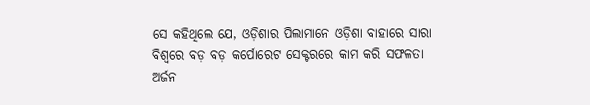ସେ କହିଥିଲେ ଯେ, ଓଡ଼ିଶାର ପିଲାମାନେ ଓଡ଼ିଶା ବାହାରେ ସାରା ବିଶ୍ୱରେ ବଡ଼ ବଡ଼ କର୍ପୋରେଟ ସେକ୍ଟରରେ କାମ କରି ସଫଳତା ଅର୍ଜନ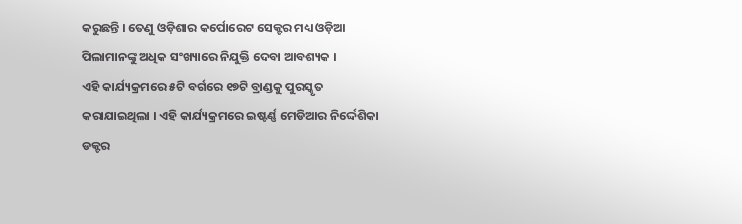କରୁଛନ୍ତି । ତେଣୁ ଓଡ଼ିଶାର କର୍ପୋରେଟ ସେକ୍ଟର ମଧ୍ୟ ଓଡ଼ିଆ ପିଲାମାନଙ୍କୁ ଅଧିକ ସଂଖ୍ୟାରେ ନିଯୁକ୍ତି ଦେବା ଆବଶ୍ୟକ ।
ଏହି କାର୍ଯ୍ୟକ୍ରମରେ ୫ଟି ବର୍ଗରେ ୧୭ଟି ବ୍ରାଣ୍ଡକୁ ପୁରସ୍କୃତ କରାଯାଇଥିଲା । ଏହି କାର୍ଯ୍ୟକ୍ରମରେ ଇଷ୍ଟର୍ଣ୍ଣ ମେଡିଆର ନିର୍ଦ୍ଦେଶିକା ଡକ୍ଟର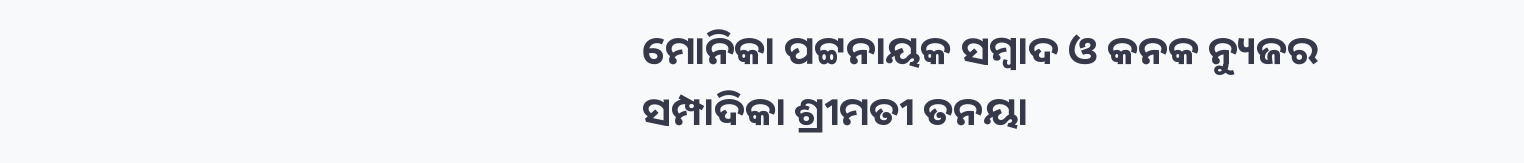ମୋନିକା ପଟ୍ଟନାୟକ ସମ୍ୱାଦ ଓ କନକ ନ୍ୟୁଜର ସମ୍ପାଦିକା ଶ୍ରୀମତୀ ତନୟା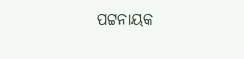ପଟ୍ଟନାୟକ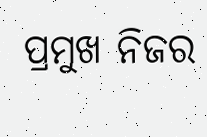ପ୍ରମୁଖ ନିଜର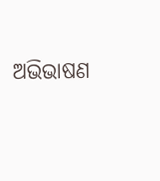ଅଭିଭାଷଣ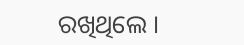ରଖିଥିଲେ ।